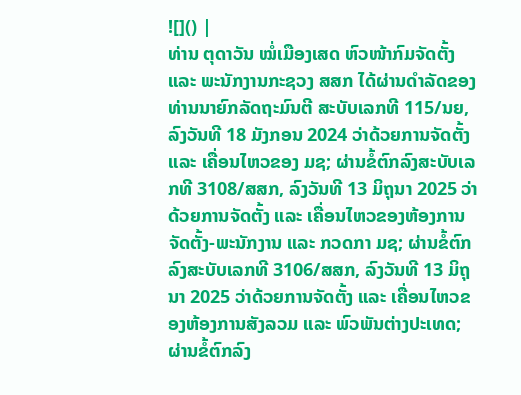![]() |
ທ່ານ ຕຸດາວັນ ໝໍ່ເມືອງເສດ ຫົວໜ້າກົມຈັດຕັ້ງ ແລະ ພະນັກງານກະຊວງ ສສກ ໄດ້ຜ່ານດຳລັດຂອງທ່ານນາຍົກລັດຖະມົນຕີ ສະບັບເລກທີ 115/ນຍ, ລົງວັນທີ 18 ມັງກອນ 2024 ວ່າດ້ວຍການຈັດຕັ້ງ ແລະ ເຄື່ອນໄຫວຂອງ ມຊ; ຜ່ານຂໍ້ຕົກລົງສະບັບເລກທີ 3108/ສສກ, ລົງວັນທີ 13 ມິຖຸນາ 2025 ວ່າດ້ວຍການຈັດຕັ້ງ ແລະ ເຄື່ອນໄຫວຂອງຫ້ອງການຈັດຕັ້ງ-ພະນັກງານ ແລະ ກວດກາ ມຊ; ຜ່ານຂໍ້ຕົກລົງສະບັບເລກທີ 3106/ສສກ, ລົງວັນທີ 13 ມິຖຸນາ 2025 ວ່າດ້ວຍການຈັດຕັ້ງ ແລະ ເຄື່ອນໄຫວຂອງຫ້ອງການສັງລວມ ແລະ ພົວພັນຕ່າງປະເທດ; ຜ່ານຂໍ້ຕົກລົງ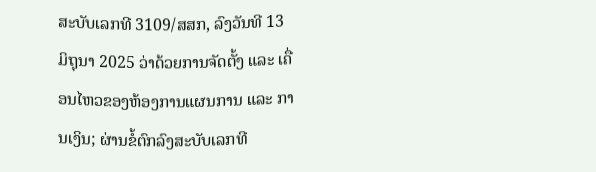ສະບັບເລກທີ 3109/ສສກ, ລົງວັນທີ 13 ມິຖຸນາ 2025 ວ່າດ້ວຍການຈັດຕັ້ງ ແລະ ເຄື່ອນໄຫວຂອງຫ້ອງການແຜນການ ແລະ ການເງິນ; ຜ່ານຂໍ້ຕົກລົງສະບັບເລກທີ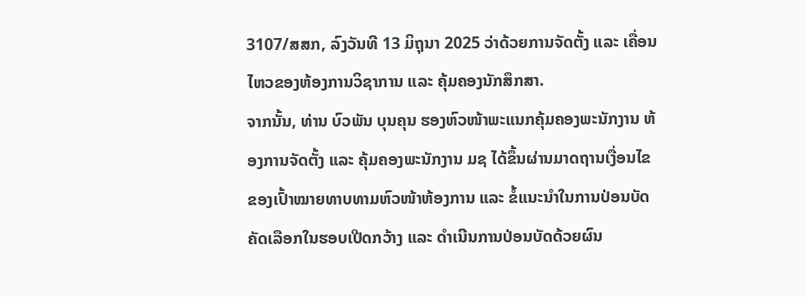3107/ສສກ, ລົງວັນທີ 13 ມິຖຸນາ 2025 ວ່າດ້ວຍການຈັດຕັ້ງ ແລະ ເຄື່ອນໄຫວຂອງຫ້ອງການວິຊາການ ແລະ ຄຸ້ມຄອງນັກສຶກສາ.
ຈາກນັ້ນ, ທ່ານ ບົວພັນ ບຸນຄຸນ ຮອງຫົວໜ້າພະແນກຄຸ້ມຄອງພະນັກງານ ຫ້ອງການຈັດຕັ້ງ ແລະ ຄຸ້ມຄອງພະນັກງານ ມຊ ໄດ້ຂຶ້ນຜ່ານມາດຖານເງື່ອນໄຂຂອງເປົ້າໝາຍທາບທາມຫົວໜ້າຫ້ອງການ ແລະ ຂໍ້ແນະນຳໃນການປ່ອນບັດຄັດເລືອກໃນຮອບເປີດກວ້າງ ແລະ ດໍາເນີນການປ່ອນບັດດ້ວຍຜົນ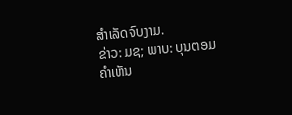ສໍາເລັດຈົບງາມ.
ຂ່າວ: ມຊ; ພາບ: ບຸນຕອມ
ຄໍາເຫັນ